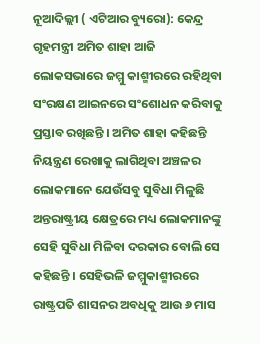ନୂଆଦିଲ୍ଲୀ ( ଏଟିଆର ବ୍ୟୁରୋ): କେନ୍ଦ୍ର ଗୃହମନ୍ତ୍ରୀ ଅମିତ ଶାହା ଆଜି ଲୋକସଭାରେ ଜମ୍ମୁ କାଶ୍ମୀରରେ ରହିଥିବା ସଂରକ୍ଷଣ ଆଇନରେ ସଂଶୋଧନ କରିବାକୁ ପ୍ରସ୍ତାବ ରଖିଛନ୍ତି । ଅମିତ ଶାହା କହିଛନ୍ତି ନିୟନ୍ତ୍ରଣ ରେଖାକୁ ଲାଗିଥିବା ଅଞ୍ଚଳର ଲୋକମାନେ ଯେଉଁସବୁ ସୁବିଧା ମିଳୁଛି ଅନ୍ତରାଷ୍ଟ୍ରୀୟ କ୍ଷେତ୍ରରେ ମଧ୍ୟ ଲୋକମାନଙ୍କୁ ସେହି ସୁବିଧା ମିଳିବା ଦରକାର ବୋଲି ସେ କହିଛନ୍ତି । ସେହିଭଳି ଜମ୍ମୁକାଶ୍ମୀରରେ ରାଷ୍ଟ୍ରପତି ଶାସନର ଅବଧିକୁ ଆଉ ୬ ମାସ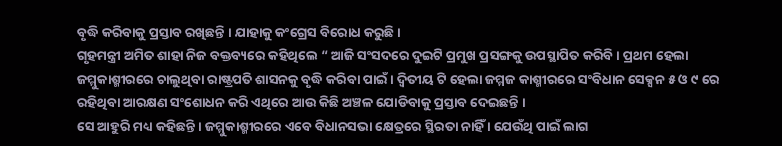ବୃଦ୍ଧି କରିବାକୁ ପ୍ରସ୍ତାବ ରଖିଛନ୍ତି । ଯାହାକୁ କଂଗ୍ରେସ ବିରୋଧ କରୁଛି ।
ଗୃହମନ୍ତ୍ରୀ ଅମିତ ଶାହା ନିଜ ବକ୍ତବ୍ୟରେ କହିଥିଲେ “ ଆଜି ସଂସଦରେ ଦୁଇଟି ପ୍ରମୁଖ ପ୍ରସଙ୍ଗକୁ ଉପସ୍ଥାପିତ କରିବି । ପ୍ରଥମ ହେଲା ଜମ୍ମୁକାଶ୍ମୀରରେ ଚାଲୁଥିବା ରାଷ୍ଟ୍ରପତି ଶାସନକୁ ବୃଦ୍ଧି କରିବା ପାଇଁ । ଦ୍ୱିତୀୟ ଟି ହେଲା ଜମ୍ମଜ କାଶ୍ମୀରରେ ସଂବିଧାନ ସେକ୍ସନ ୫ ଓ ୯ ରେ ରହିଥିବା ଆରକ୍ଷଣ ସଂଶୋଧନ କରି ଏଥିରେ ଆଉ କିଛି ଅଞ୍ଚଳ ଯୋଡିବାକୁ ପ୍ରସ୍ତାବ ଦେଇଛନ୍ତି ।
ସେ ଆହୁରି ମଧ୍ୟ କହିଛନ୍ତି । ଜମ୍ମୁକାଶ୍ମୀରରେ ଏବେ ବିଧାନସଭା କ୍ଷେତ୍ରରେ ସ୍ଥିରତା ନାହିଁ । ଯେଉଁଥି ପାଇଁ ଲାଗ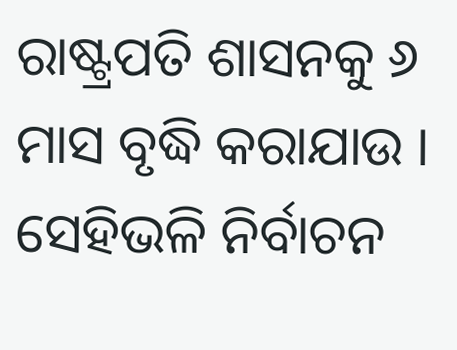ରାଷ୍ଟ୍ରପତି ଶାସନକୁ ୬ ମାସ ବୃଦ୍ଧି କରାଯାଉ । ସେହିଭଳି ନିର୍ବାଚନ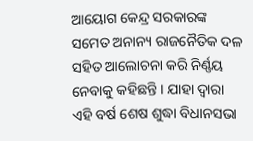ଆୟୋଗ କେନ୍ଦ୍ର ସରକାରଙ୍କ ସମେତ ଅନାନ୍ୟ ରାଜନୈତିକ ଦଳ ସହିତ ଆଲୋଚନା କରି ନିର୍ଣ୍ଣୟ ନେବାକୁ କହିଛନ୍ତି । ଯାହା ଦ୍ୱାରା ଏହି ବର୍ଷ ଶେଷ ଶୁଦ୍ଧା ବିଧାନସଭା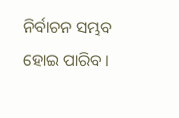ନିର୍ବାଚନ ସମ୍ଭବ ହୋଇ ପାରିବ ।